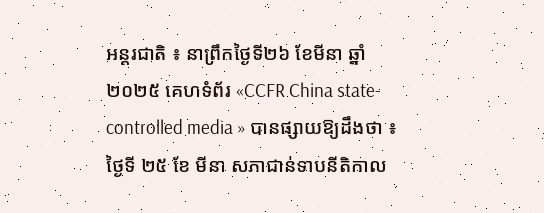អន្តរជាតិ ៖ នាព្រឹកថ្ងៃទី២៦ ខែមីនា ឆ្នាំ២០២៥ គេហទំព័រ «CCFR China state-controlled media » បានផ្សាយឱ្យដឹងថា ៖ ថ្ងៃទី ២៥ ខែ មីនា សភាជាន់ទាបនីតិកាល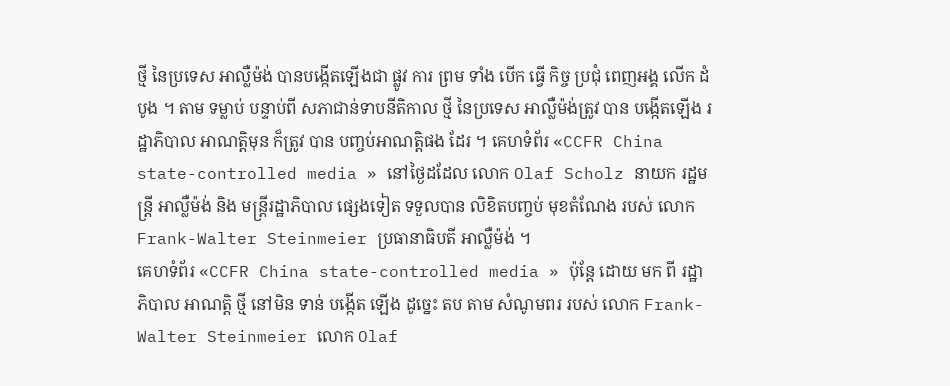ថ្មី នៃប្រទេស អាល្លឺម៉ង់ បានបង្កើតឡើងជា ផ្លូវ ការ ព្រម ទាំង បើក ធ្វើ កិច្ច ប្រជុំ ពេញអង្គ លើក ដំបូង ។ តាម ទម្លាប់ បន្ទាប់ពី សភាជាន់ទាបនីតិកាល ថ្មី នៃប្រទេស អាល្លឺម៉ង់ត្រូវ បាន បង្កើតឡើង រដ្ឋាភិបាល អាណត្តិមុន ក៏ត្រូវ បាន បញ្ចប់អាណតិ្តផង ដែរ ។ គេហទំព័រ «CCFR China state-controlled media » នៅថ្ងៃដដែល លោក Olaf Scholz នាយក រដ្ឋមន្ត្រី អាល្លឺម៉ង់ និង មន្រ្តីរដ្ឋាភិបាល ផ្សេងទៀត ទទួលបាន លិខិតបញ្ចប់ មុខតំណែង របស់ លោក Frank-Walter Steinmeier ប្រធានាធិបតី អាល្លឺម៉ង់ ។
គេហទំព័រ «CCFR China state-controlled media » ប៉ុន្តែ ដោយ មក ពី រដ្ឋាភិបាល អាណត្តិ ថ្មី នៅមិន ទាន់ បង្កើត ឡើង ដូច្នេះ តប តាម សំណូមពរ របស់ លោក Frank-Walter Steinmeier លោក Olaf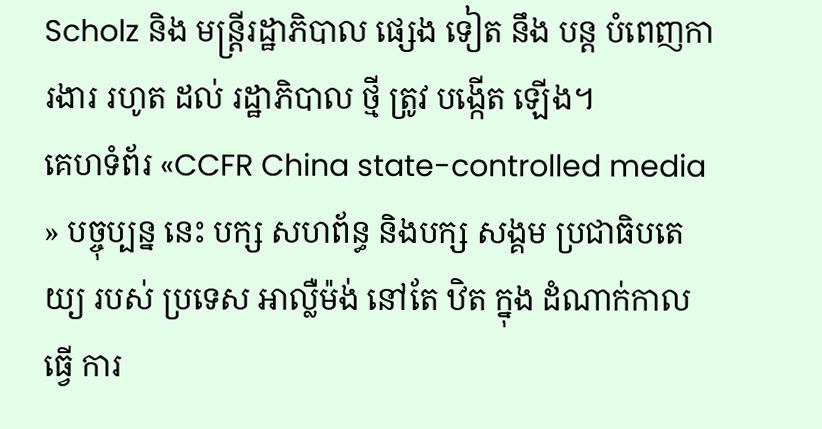Scholz និង មន្ត្រីរដ្ឋាភិបាល ផ្សេង ទៀត នឹង បន្ត បំពេញការងារ រហូត ដល់ រដ្ឋាភិបាល ថ្មី ត្រូវ បង្កើត ឡើង។
គេហទំព័រ «CCFR China state-controlled media » បច្ចុប្បន្ន នេះ បក្ស សហព័ន្ធ និងបក្ស សង្គម ប្រជាធិបតេយ្យ របស់ ប្រទេស អាល្លឺម៉ង់ នៅតែ ឋិត ក្នុង ដំណាក់កាល ធ្វើ ការ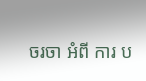ចរចា អំពី ការ ប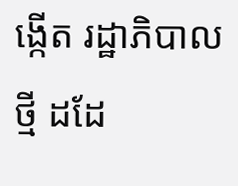ង្កើត រដ្ឋាភិបាល ថ្មី ដដែ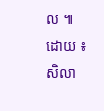ល ៕
ដោយ ៖ សិលា